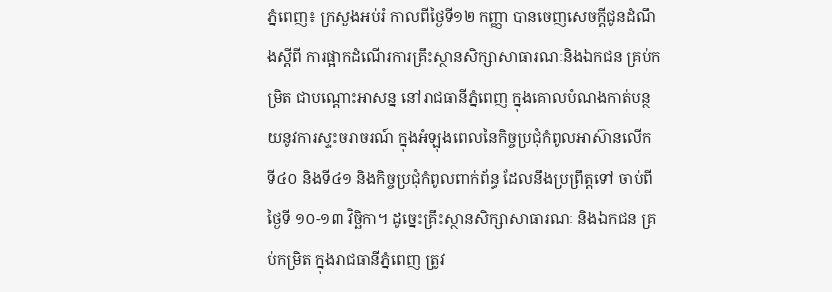ភ្នំពេញ៖ ក្រសួងអប់រំ កាលពីថ្ងៃទី១២ កញ្ញា បានចេញសេចក្តីជូនដំណឹងស្តីពី ការផ្អាកដំណើរការគ្រឹះស្ថានសិក្សាសាធារណៈនិងឯកជន គ្រប់កម្រិត ជាបណ្តោះអាសន្ន នៅរាជធានីភ្នំពេញ ក្នុងគោលបំណងកាត់បន្ថយនូវការស្ទះចរាចរណ៍ ក្នុងអំឡុងពេលនៃកិច្ចប្រជុំកំពូលអាស៊ានលើក ទី៤០ និងទី៤១ និងកិច្ចប្រជុំកំពូលពាក់ព័ន្ធ ដែលនឹងប្រព្រឹត្តទៅ ចាប់ពីថ្ងៃទី ១០-១៣ វិច្ឆិកា។ ដូច្នេះគ្រឹះស្ថានសិក្សាសាធារណៈ និងឯកជន គ្រប់កម្រិត ក្នុងរាជធានីភ្នំពេញ ត្រូវ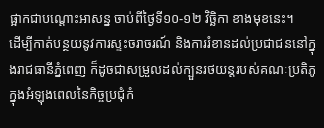ផ្អាកជាបណ្តោះអាសន្ន ចាប់ពីថ្ងៃទី១០-១២ វិច្ឆិកា ខាងមុខនេះ។
ដើម្បីកាត់បន្ថយនូវការស្ទះចរាចរណ៍ និងការរំខានដល់ប្រជាជននៅក្នុងរាជធានីភ្នំពេញ ក៏ដូចជាសម្រួលដល់ក្បួនរថយន្តរបស់គណៈប្រតិភូ ក្នុងអំឡុងពេលនៃកិច្ចប្រជុំកំ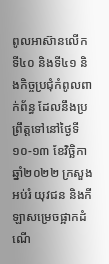ពូលអាស៊ានលើក ទី៤០ និងទី៤១ និងកិច្ចប្រជុំកំពូលពាក់ព័ន្ធ ដែលនឹងប្រព្រឹត្តទៅនៅថ្ងៃទី ១០-១៣ ខែវិច្ឆិកា ឆ្នាំ២០២២ ក្រសួងអប់រំ យុវជន និងកីឡាសម្រេចផ្អាកដំណើ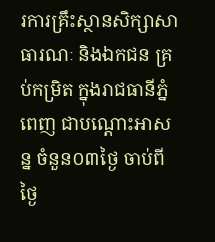រការគ្រឹះស្ថានសិក្សាសាធារណៈ និងឯកជន គ្រប់កម្រិត ក្នុងរាជធានីភ្នំពេញ ជាបណ្តោះអាសន្ន ចំនួន០៣ថ្ងៃ ចាប់ពីថ្ងៃ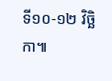ទី១០-១២ វិច្ឆិកា៕